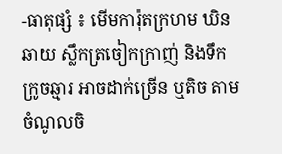-ធាតុផ្សំ ៖ មើមការ៉ុតក្រហម ឃិនឆាយ ស្លឹកត្រចៀកក្រាញ់ និងទឹកក្រូចឆ្មារ អាចដាក់ច្រើន ឬតិច តាមចំណូលចិ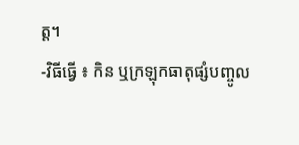ត្ត។
-វិធីធ្វើ ៖ កិន ឬក្រឡុកធាតុផ្សំបញ្ចូល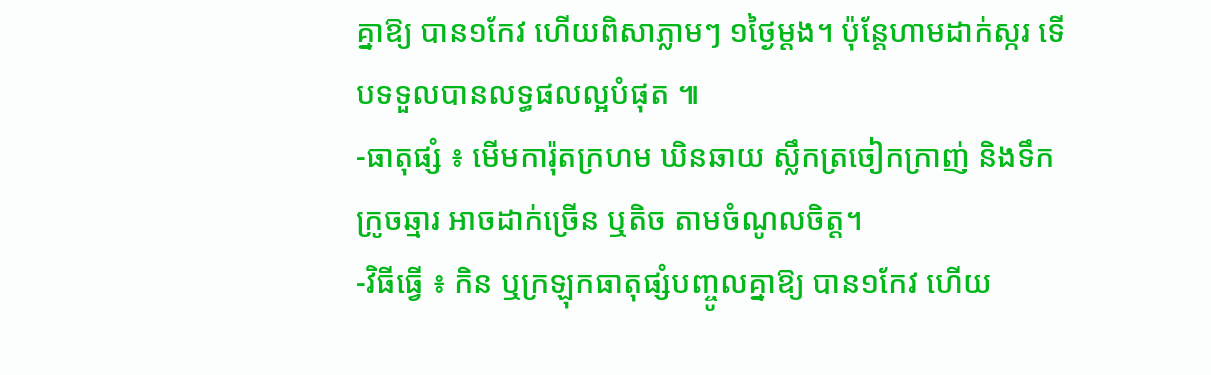គ្នាឱ្យ បាន១កែវ ហើយពិសាភ្លាមៗ ១ថ្ងៃម្តង។ ប៉ុន្តែហាមដាក់ស្ករ ទើបទទួលបានលទ្ធផលល្អបំផុត ៕
-ធាតុផ្សំ ៖ មើមការ៉ុតក្រហម ឃិនឆាយ ស្លឹកត្រចៀកក្រាញ់ និងទឹកក្រូចឆ្មារ អាចដាក់ច្រើន ឬតិច តាមចំណូលចិត្ត។
-វិធីធ្វើ ៖ កិន ឬក្រឡុកធាតុផ្សំបញ្ចូលគ្នាឱ្យ បាន១កែវ ហើយ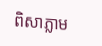ពិសាភ្លាម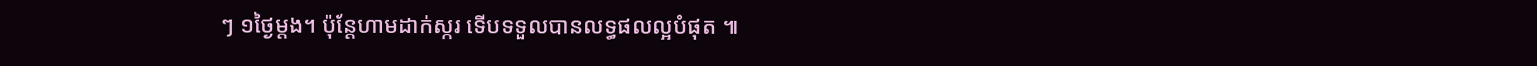ៗ ១ថ្ងៃម្តង។ ប៉ុន្តែហាមដាក់ស្ករ ទើបទទួលបានលទ្ធផលល្អបំផុត ៕